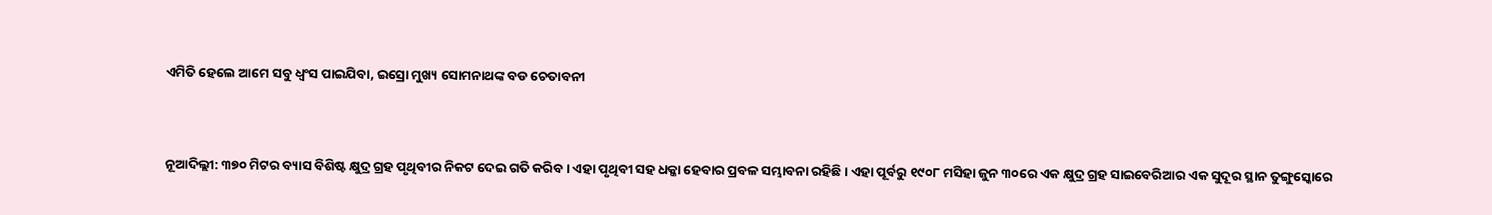ଏମିତି ହେଲେ ଆମେ ସବୁ ଧ୍ୱଂସ ପାଇଯିବା, ଇସ୍ରୋ ମୁଖ୍ୟ ସୋମନାଥଙ୍କ ବଡ ଚେତାବନୀ


ନୂଆଦିଲ୍ଲୀ: ୩୭୦ ମିଟର ବ୍ୟାସ ବିଶିଷ୍ଟ କ୍ଷୁଦ୍ର ଗ୍ରହ ପୃଥିବୀର ନିକଟ ଦେଇ ଗତି କରିବ । ଏହା ପୃଥିବୀ ସହ ଧକ୍କା ହେବାର ପ୍ରବଳ ସମ୍ଭାବନା ରହିଛି । ଏହା ପୂର୍ବରୁ ୧୯୦୮ ମସିହା ଜୁନ ୩୦ରେ ଏକ କ୍ଷୁଦ୍ର ଗ୍ରହ ସାଇବେରିଆର ଏକ ସୁଦୂର ସ୍ଥାନ ତୁଙ୍ଗୁସ୍କୋରେ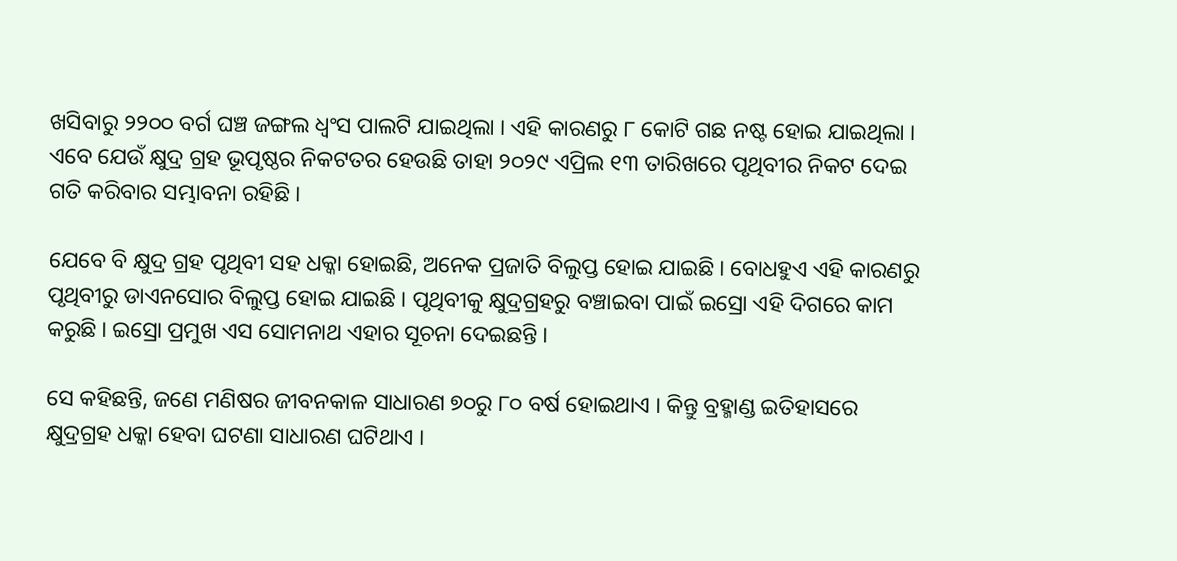ଖସିବାରୁ ୨୨୦୦ ବର୍ଗ ଘଞ୍ଚ ଜଙ୍ଗଲ ଧ୍ୱଂସ ପାଲଟି ଯାଇଥିଲା । ଏହି କାରଣରୁ ୮ କୋଟି ଗଛ ନଷ୍ଟ ହୋଇ ଯାଇଥିଲା । ଏବେ ଯେଉଁ କ୍ଷୁଦ୍ର ଗ୍ରହ ଭୂପୃଷ୍ଠର ନିକଟତର ହେଉଛି ତାହା ୨୦୨୯ ଏପ୍ରିଲ ୧୩ ତାରିଖରେ ପୃଥିବୀର ନିକଟ ଦେଇ ଗତି କରିବାର ସମ୍ଭାବନା ରହିଛି ।

ଯେବେ ବି କ୍ଷୁଦ୍ର ଗ୍ରହ ପୃଥିବୀ ସହ ଧକ୍କା ହୋଇଛି, ଅନେକ ପ୍ରଜାତି ବିଲୁପ୍ତ ହୋଇ ଯାଇଛି । ବୋଧହୁଏ ଏହି କାରଣରୁ ପୃଥିବୀରୁ ଡାଏନସୋର ବିଲୁପ୍ତ ହୋଇ ଯାଇଛି । ପୃଥିବୀକୁ କ୍ଷୁଦ୍ରଗ୍ରହରୁ ବଞ୍ଚାଇବା ପାଇଁ ଇସ୍ରୋ ଏହି ଦିଗରେ କାମ କରୁଛି । ଇସ୍ରୋ ପ୍ରମୁଖ ଏସ ସୋମନାଥ ଏହାର ସୂଚନା ଦେଇଛନ୍ତି ।

ସେ କହିଛନ୍ତି, ଜଣେ ମଣିଷର ଜୀବନକାଳ ସାଧାରଣ ୭୦ରୁ ୮୦ ବର୍ଷ ହୋଇଥାଏ । କିନ୍ତୁ ବ୍ରହ୍ମାଣ୍ଡ ଇତିହାସରେ କ୍ଷୁଦ୍ରଗ୍ରହ ଧକ୍କା ହେବା ଘଟଣା ସାଧାରଣ ଘଟିଥାଏ ।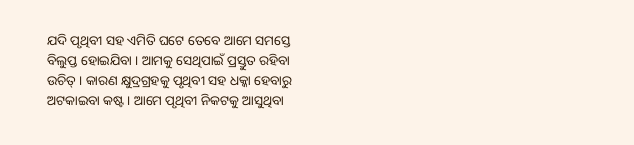ଯଦି ପୃଥିବୀ ସହ ଏମିତି ଘଟେ ତେବେ ଆମେ ସମସ୍ତେ ବିଲୁପ୍ତ ହୋଇଯିବା । ଆମକୁ ସେଥିପାଇଁ ପ୍ରସ୍ତୁତ ରହିବା ଉଚିତ୍ । କାରଣ କ୍ଷୁଦ୍ରଗ୍ରହକୁ ପୃଥିବୀ ସହ ଧକ୍କା ହେବାରୁ ଅଟକାଇବା କଷ୍ଟ । ଆମେ ପୃଥିବୀ ନିକଟକୁ ଆସୁଥିବା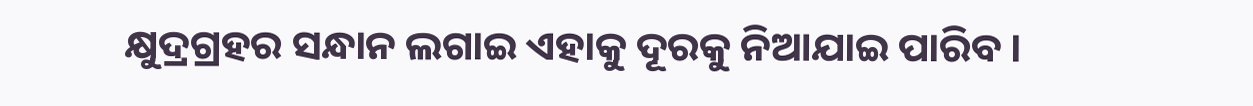କ୍ଷୁଦ୍ରଗ୍ରହର ସନ୍ଧାନ ଲଗାଇ ଏହାକୁ ଦୂରକୁ ନିଆଯାଇ ପାରିବ ।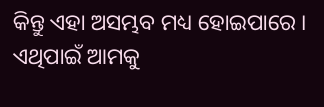କିନ୍ତୁ ଏହା ଅସମ୍ଭବ ମଧ୍ୟ ହୋଇପାରେ । ଏଥିପାଇଁ ଆମକୁ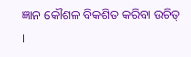ଜ୍ଞାନ କୌଶଳ ବିକଶିତ କରିବା ଉଚିତ୍ ।